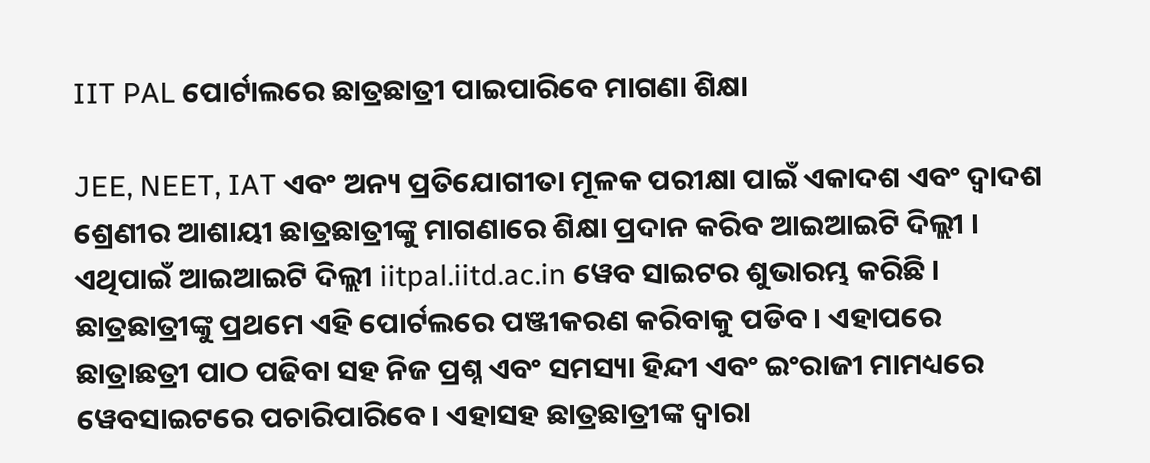IIT PAL ପୋର୍ଟାଲରେ ଛାତ୍ରଛାତ୍ରୀ ପାଇପାରିବେ ମାଗଣା ଶିକ୍ଷା

JEE, NEET, IAT ଏବଂ ଅନ୍ୟ ପ୍ରତିଯୋଗୀତା ମୂଳକ ପରୀକ୍ଷା ପାଇଁ ଏକାଦଶ ଏବଂ ଦ୍ୱାଦଶ ଶ୍ରେଣୀର ଆଶାୟୀ ଛାତ୍ରଛାତ୍ରୀଙ୍କୁ ମାଗଣାରେ ଶିକ୍ଷା ପ୍ରଦାନ କରିବ ଆଇଆଇଟି ଦିଲ୍ଲୀ । ଏଥିପାଇଁ ଆଇଆଇଟି ଦିଲ୍ଲୀ iitpal.iitd.ac.in ୱେବ ସାଇଟର ଶୁଭାରମ୍ଭ କରିଛି । ଛାତ୍ରଛାତ୍ରୀଙ୍କୁ ପ୍ରଥମେ ଏହି ପୋର୍ଟଲରେ ପଞ୍ଜୀକରଣ କରିବାକୁ ପଡିବ। ଏହାପରେ ଛାତ୍ରାଛତ୍ରୀ ପାଠ ପଢିବା ସହ ନିଜ ପ୍ରଶ୍ନ ଏବଂ ସମସ୍ୟା ହିନ୍ଦୀ ଏବଂ ଇଂରାଜୀ ମାମଧ୍ୟରେ ୱେବସାଇଟରେ ପଚାରିପାରିବେ। ଏହାସହ ଛାତ୍ରଛାତ୍ରୀଙ୍କ ଦ୍ୱାରା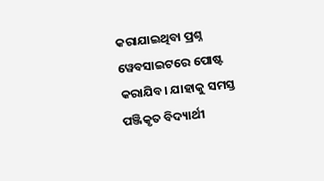କରାଯାଇଥିବା ପ୍ରଶ୍ନ ୱେବସାଇଟରେ ପୋଷ୍ଟ କରାଯିବ। ଯାହାକୁ ସମସ୍ତ ପଞ୍ଜିକୃତ ବିଦ୍ୟାର୍ଥୀ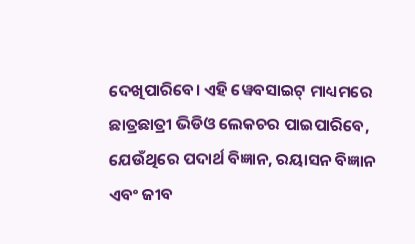ଦେଖିପାରିବେ। ଏହି ୱେବସାଇଟ୍ ମାଧ୍ୟମରେ ଛାତ୍ରଛାତ୍ରୀ ଭିଡିଓ ଲେକଚର ପାଇପାରିବେ, ଯେଉଁଥିରେ ପଦାର୍ଥ ବିଜ୍ଞାନ, ରୟାସନ ବିଜ୍ଞାନ ଏବଂ ଜୀବ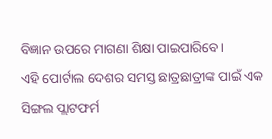ବିଜ୍ଞାନ ଉପରେ ମାଗଣା ଶିକ୍ଷା ପାଇପାରିବେ।
ଏହି ପୋର୍ଟାଲ ଦେଶର ସମସ୍ତ ଛାତ୍ରଛାତ୍ରୀଙ୍କ ପାଇଁ ଏକ ସିଙ୍ଗଲ ପ୍ଲାଟଫର୍ମ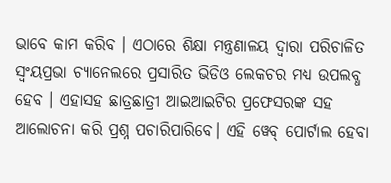ଭାବେ କାମ କରିବ । ଏଠାରେ ଶିକ୍ଷା ମନ୍ତ୍ରଣାଳୟ ଦ୍ୱାରା ପରିଚାଳିତ ସ୍ୱଂୟପ୍ରଭା ଚ୍ୟାନେଲରେ ପ୍ରସାରିତ ଭିଡିଓ ଲେକଚର ମଧ୍ୟ ଉପଲବ୍ଧ ହେବ । ଏହାସହ ଛାତ୍ରଛାତ୍ରୀ ଆଇଆଇଟିର ପ୍ରଫେସରଙ୍କ ସହ ଆଲୋଚନା କରି ପ୍ରଶ୍ନ ପଚାରିପାରିବେ। ଏହି ୱେବ୍ ପୋର୍ଟାଲ ହେବା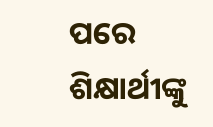ପରେ ଶିକ୍ଷାର୍ଥୀଙ୍କୁ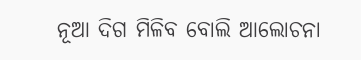ନୂଆ ଦିଗ ମିଳିବ ବୋଲି ଆଲୋଚନା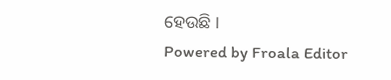ହେଉଛି ।
Powered by Froala Editor